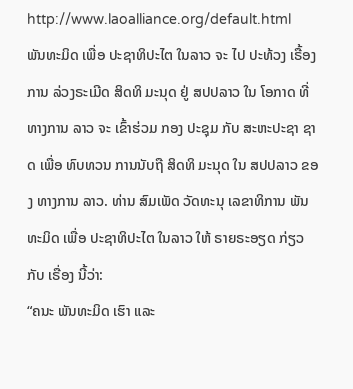http://www.laoalliance.org/default.html
ພັນທະມິດ ເພື່ອ ປະຊາທິປະໄຕ ໃນລາວ ຈະ ໄປ ປະທ້ວງ ເຣື້ອງ ການ ລ່ວງຣະເມີດ ສິດທິ ມະນຸດ ຢູ່ ສປປລາວ ໃນ ໂອກາດ ທີ່ ທາງການ ລາວ ຈະ ເຂົ້າຮ່ວມ ກອງ ປະຊຸມ ກັບ ສະຫະປະຊາ ຊາດ ເພື່ອ ທົບທວນ ການນັບຖື ສິດທິ ມະນຸດ ໃນ ສປປລາວ ຂອງ ທາງການ ລາວ. ທ່ານ ສົມເພັດ ວັດທະນຸ ເລຂາທິການ ພັນທະມິດ ເພື່ອ ປະຊາທິປະໄຕ ໃນລາວ ໃຫ້ ຣາຍຣະອຽດ ກ່ຽວ ກັບ ເຣື່ອງ ນີ້ວ່າ:
“ຄນະ ພັນທະມິດ ເຮົາ ແລະ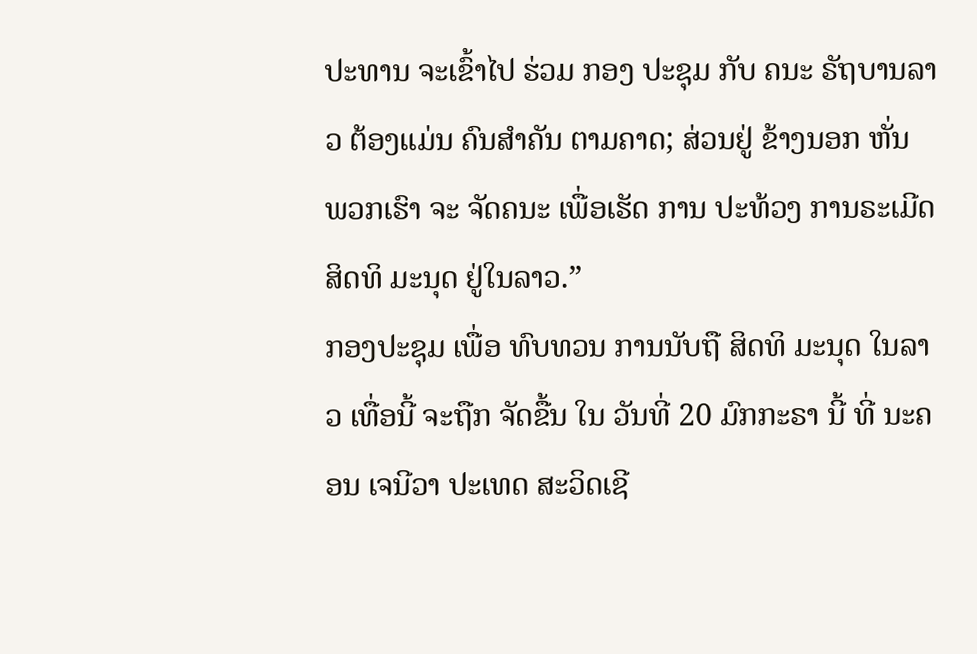ປະທານ ຈະເຂົ້າໄປ ຮ່ວມ ກອງ ປະຊຸມ ກັບ ຄນະ ຣັຖບານລາວ ຕ້ອງແມ່ນ ຄົນສຳຄັນ ຕາມຄາດ; ສ່ວນຢູ່ ຂ້າງນອກ ຫັ່ນ ພວກເຮົາ ຈະ ຈັດຄນະ ເພື່ອເຮັດ ການ ປະທ້ວງ ການຣະເມີດ ສິດທິ ມະນຸດ ຢູ່ໃນລາວ.”
ກອງປະຊຸມ ເພື່ອ ທົບທວນ ການນັບຖື ສິດທິ ມະນຸດ ໃນລາວ ເທື່ອນີ້ ຈະຖືກ ຈັດຂື້ນ ໃນ ວັນທີ່ 20 ມົກກະຣາ ນີ້ ທີ່ ນະຄອນ ເຈນີວາ ປະເທດ ສະວິດເຊີ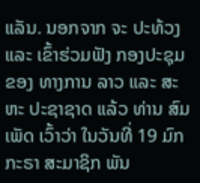ແລັນ. ນອກຈາກ ຈະ ປະທ້ວງ ແລະ ເຂົ້າຮ່ວມຟັງ ກອງປະຊຸມ ຂອງ ທາງການ ລາວ ແລະ ສະຫະ ປະຊາຊາດ ແລ້ວ ທ່ານ ສົມເພັດ ເວົ້າວ່າ ໃນວັນທີ່ 19 ມົກກະຣາ ສະມາຊິກ ພັນ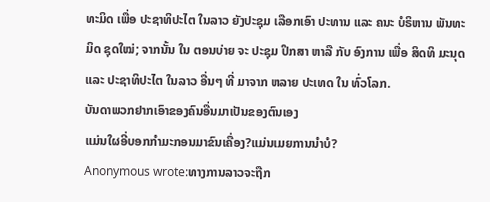ທະມິດ ເພື່ອ ປະຊາທິປະໄຕ ໃນລາວ ຍັງປະຊຸມ ເລືອກເອົາ ປະທານ ແລະ ຄນະ ບໍຣິຫານ ພັນທະມິດ ຊຸດໃໝ່; ຈາກນັ້ນ ໃນ ຕອນບ່າຍ ຈະ ປະຊຸມ ປຶກສາ ຫາລື ກັບ ອົງການ ເພື່ອ ສິດທິ ມະນຸດ ແລະ ປະຊາທິປະໄຕ ໃນລາວ ອື່ນໆ ທີ່ ມາຈາກ ຫລາຍ ປະເທດ ໃນ ທົ່ວໂລກ.
ບັນດາພວກຢາກເອົາຂອງຄົນອື່ນມາເປັນຂອງຕົນເອງ
ແມ່ນໃຜອີ່ບອກກຳມະກອນມາຂົນເຄື່ອງ?ແມ່ນເມຍການນຳບໍ?
Anonymous wrote:ທາງການລາວຈະຖືກ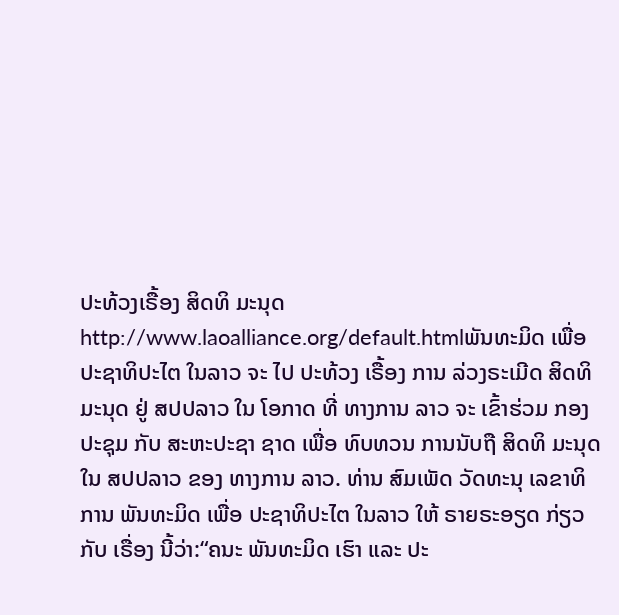ປະທ້ວງເຣື້ອງ ສິດທິ ມະນຸດhttp://www.laoalliance.org/default.htmlພັນທະມິດ ເພື່ອ ປະຊາທິປະໄຕ ໃນລາວ ຈະ ໄປ ປະທ້ວງ ເຣື້ອງ ການ ລ່ວງຣະເມີດ ສິດທິ ມະນຸດ ຢູ່ ສປປລາວ ໃນ ໂອກາດ ທີ່ ທາງການ ລາວ ຈະ ເຂົ້າຮ່ວມ ກອງ ປະຊຸມ ກັບ ສະຫະປະຊາ ຊາດ ເພື່ອ ທົບທວນ ການນັບຖື ສິດທິ ມະນຸດ ໃນ ສປປລາວ ຂອງ ທາງການ ລາວ. ທ່ານ ສົມເພັດ ວັດທະນຸ ເລຂາທິການ ພັນທະມິດ ເພື່ອ ປະຊາທິປະໄຕ ໃນລາວ ໃຫ້ ຣາຍຣະອຽດ ກ່ຽວ ກັບ ເຣື່ອງ ນີ້ວ່າ:“ຄນະ ພັນທະມິດ ເຮົາ ແລະ ປະ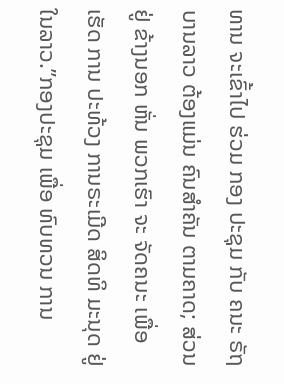ທານ ຈະເຂົ້າໄປ ຮ່ວມ ກອງ ປະຊຸມ ກັບ ຄນະ ຣັຖບານລາວ ຕ້ອງແມ່ນ ຄົນສຳຄັນ ຕາມຄາດ; ສ່ວນຢູ່ ຂ້າງນອກ ຫັ່ນ ພວກເຮົາ ຈະ ຈັດຄນະ ເພື່ອເຮັດ ການ ປະທ້ວງ ການຣະເມີດ ສິດທິ ມະນຸດ ຢູ່ໃນລາວ.”ກອງປະຊຸມ ເພື່ອ ທົບທວນ ການ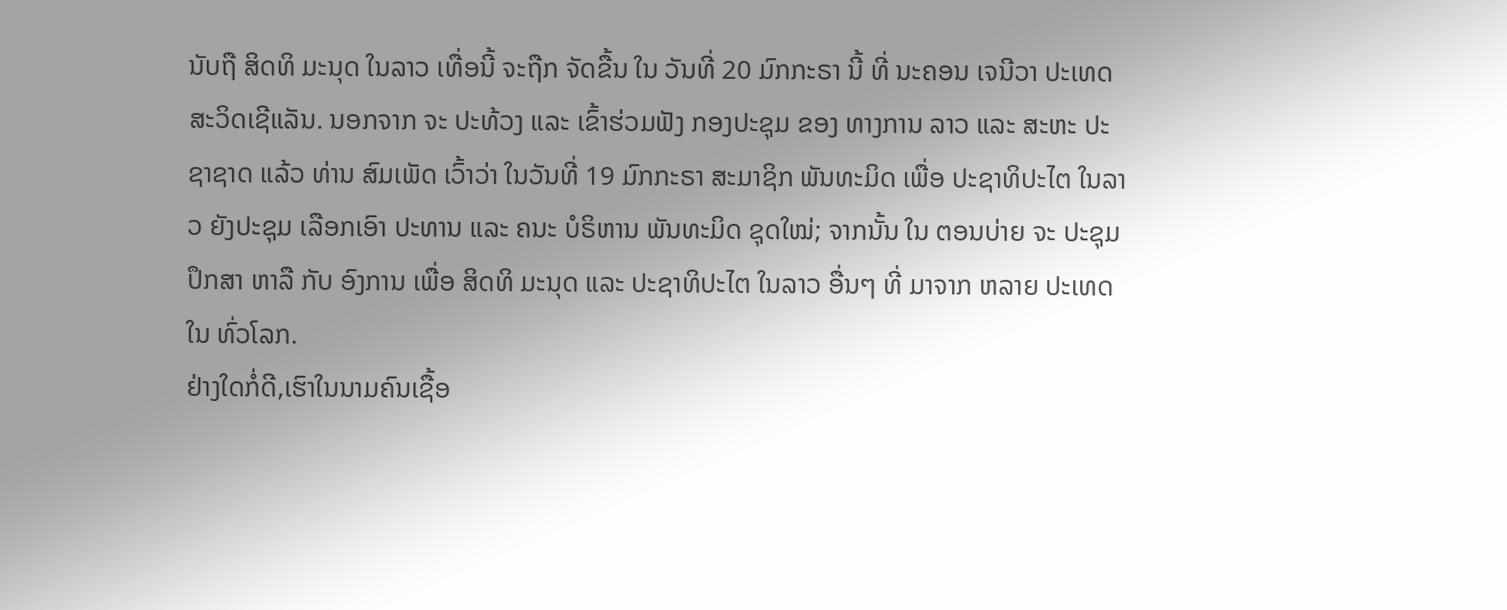ນັບຖື ສິດທິ ມະນຸດ ໃນລາວ ເທື່ອນີ້ ຈະຖືກ ຈັດຂື້ນ ໃນ ວັນທີ່ 20 ມົກກະຣາ ນີ້ ທີ່ ນະຄອນ ເຈນີວາ ປະເທດ ສະວິດເຊີແລັນ. ນອກຈາກ ຈະ ປະທ້ວງ ແລະ ເຂົ້າຮ່ວມຟັງ ກອງປະຊຸມ ຂອງ ທາງການ ລາວ ແລະ ສະຫະ ປະຊາຊາດ ແລ້ວ ທ່ານ ສົມເພັດ ເວົ້າວ່າ ໃນວັນທີ່ 19 ມົກກະຣາ ສະມາຊິກ ພັນທະມິດ ເພື່ອ ປະຊາທິປະໄຕ ໃນລາວ ຍັງປະຊຸມ ເລືອກເອົາ ປະທານ ແລະ ຄນະ ບໍຣິຫານ ພັນທະມິດ ຊຸດໃໝ່; ຈາກນັ້ນ ໃນ ຕອນບ່າຍ ຈະ ປະຊຸມ ປຶກສາ ຫາລື ກັບ ອົງການ ເພື່ອ ສິດທິ ມະນຸດ ແລະ ປະຊາທິປະໄຕ ໃນລາວ ອື່ນໆ ທີ່ ມາຈາກ ຫລາຍ ປະເທດ ໃນ ທົ່ວໂລກ.
ຢ່າງໃດກໍ່ດີ,ເຮົາໃນນາມຄົນເຊື້ອ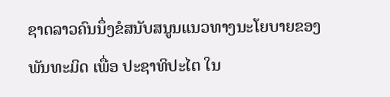ຊາດລາວຄົນນຶ່ງຂໍສນັບສນູນແນວທາງນະໂຍບາຍຂອງ
ພັນທະມິດ ເພື່ອ ປະຊາທິປະໄຕ ໃນ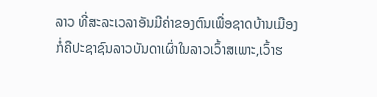ລາວ ທີ່ສະລະເວລາອັນມີຄ່າຂອງຕົນເພື່ອຊາດບ້ານເມືອງ
ກໍ່ຄືປະຊາຊົນລາວບັນດາເຜົ່າໃນລາວເວົ້າສເພາະ,ເວົ້າຮ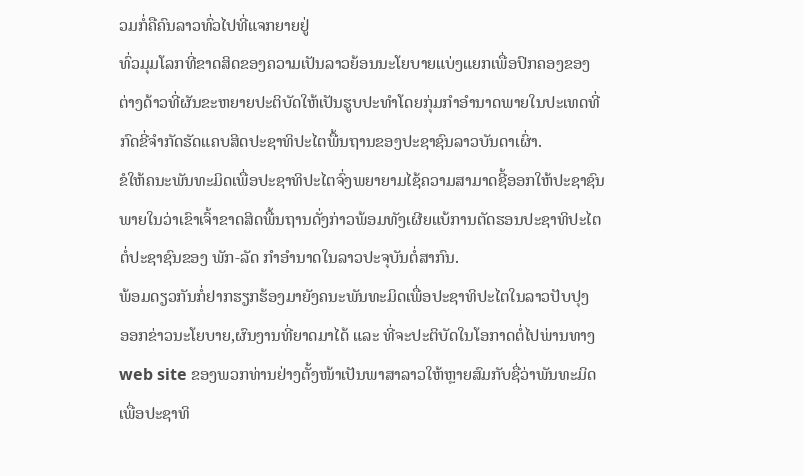ວມກໍ່ຄືຄົນລາວທົ່ວໄປທີ່ແຈກຍາຍຢູ່
ທົ່ວມຸມໂລກທີ່ຂາດສິດຂອງຄວາມເປັນລາວຍ້ອນນະໂຍບາຍແບ່ງແຍກເພື່ອປົກຄອງຂອງ
ຕ່າງດ້າວທີ່ຜັນຂະຫຍາຍປະຕິບັດໃຫ້ເປັນຮູບປະທຳໂດຍກຸ່ມກຳອຳນາດພາຍໃນປະເທດທີ່
ກົດຂີ່ຈຳກັດຮັດແຄບສິດປະຊາທິປະໄຕພື້ນຖານຂອງປະຊາຊົນລາວບັນດາເຜົ່າ.
ຂໍໃຫ້ຄນະພັນທະມິດເພື່ອປະຊາທິປະໄຕຈົ່ງພຍາຍາມໄຊ້ຄວາມສາມາດຊີ້ອອກໃຫ້ປະຊາຊົນ
ພາຍໃນວ່າເຂົາເຈົ້າຂາດສິດພື້ນຖານດັ່ງກ່າວພ້ອມທັງເຜີຍແບ້ການຕັດຮອນປະຊາທິປະໄຕ
ຕໍ່ປະຊາຊົນຂອງ ພັກ-ລັດ ກຳອຳນາດໃນລາວປະຈຸບັນຕໍ່ສາກົນ.
ພ້ອມດຽວກັນກໍ່ຢາກຮຽກຮ້ອງມາຍັງຄນະພັນທະມິດເພື່ອປະຊາທິປະໄຕໃນລາວປັບປຸງ
ອອກຂ່າວນະໂຍບາຍ,ຜົນງານທີ່ຍາດມາໄດ້ ແລະ ທີ່ຈະປະຕິບັດໃນໂອກາດຕໍ່ໄປພ່ານທາງ
web site ຂອງພວກທ່ານຢ່າງຕັ້ງໜ້າເປັນພາສາລາວໃຫ້ຫຼາຍສົມກັບຊື່ວ່າພັນທະມິດ
ເພື່ອປະຊາທິ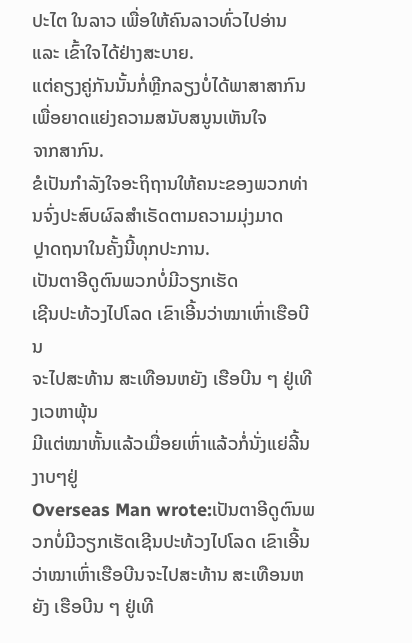ປະໄຕ ໃນລາວ ເພື່ອໃຫ້ຄົນລາວທົ່ວໄປອ່ານ ແລະ ເຂົ້າໃຈໄດ້ຢ່າງສະບາຍ.
ແຕ່ຄຽງຄູ່ກັນນັ້ນກໍ່ຫຼີກລຽງບໍ່ໄດ້ພາສາສາກົນເພື່ອຍາດແຍ່ງຄວາມສນັບສນູນເຫັນໃຈ
ຈາກສາກົນ.
ຂໍເປັນກຳລັງໃຈອະຖິຖານໃຫ້ຄນະຂອງພວກທ່ານຈົ່ງປະສົບຜົລສຳເຣັດຕາມຄວາມມຸ່ງມາດ
ປຼາດຖນາໃນຄັ້ງນີ້ທຸກປະການ.
ເປັນຕາອີດູຕົນພວກບໍ່ມີວຽກເຮັດ
ເຊີນປະທ້ວງໄປໂລດ ເຂົາເອີ້ນວ່າໝາເຫົ່າເຮືອບີນ
ຈະໄປສະທ້ານ ສະເທືອນຫຍັງ ເຮືອບີນ ໆ ຢູ່ເທີງເວຫາພຸ້ນ
ມີແຕ່ໝາຫັ້ນແລ້ວເມື່ອຍເຫົ່າແລ້ວກໍ່ນັ່ງແຍ່ລີ້ນງາບໆຢູ່
Overseas Man wrote:ເປັນຕາອີດູຕົນພວກບໍ່ມີວຽກເຮັດເຊີນປະທ້ວງໄປໂລດ ເຂົາເອີ້ນວ່າໝາເຫົ່າເຮືອບີນຈະໄປສະທ້ານ ສະເທືອນຫຍັງ ເຮືອບີນ ໆ ຢູ່ເທີ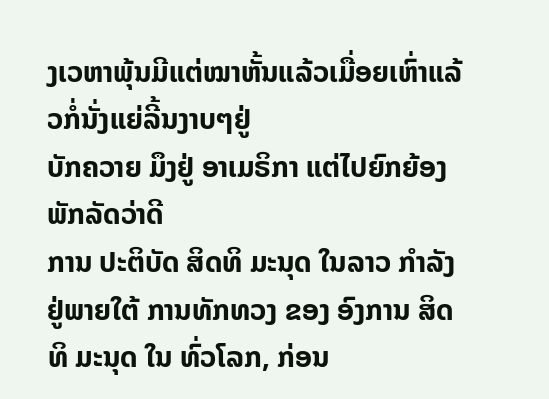ງເວຫາພຸ້ນມີແຕ່ໝາຫັ້ນແລ້ວເມື່ອຍເຫົ່າແລ້ວກໍ່ນັ່ງແຍ່ລີ້ນງາບໆຢູ່
ບັກຄວາຍ ມຶງຢູ່ ອາເມຣິກາ ແຕ່ໄປຍົກຍ້ອງ ພັກລັດວ່າດີ
ການ ປະຕິບັດ ສິດທິ ມະນຸດ ໃນລາວ ກໍາລັງ ຢູ່ພາຍໃຕ້ ການທັກທວງ ຂອງ ອົງການ ສິດທິ ມະນຸດ ໃນ ທົ່ວໂລກ, ກ່ອນ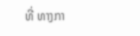ທີ່ ທາງກາ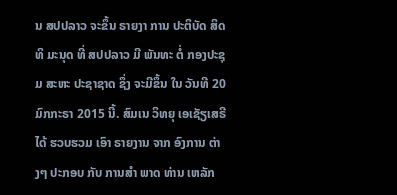ນ ສປປລາວ ຈະຂຶ້ນ ຣາຍງາ ການ ປະຕິບັດ ສິດທິ ມະນຸດ ທີ່ ສປປລາວ ມີ ພັນທະ ຕໍ່ ກອງປະຊຸມ ສະຫະ ປະຊາຊາດ ຊຶ່ງ ຈະມີຂຶ້ນ ໃນ ວັນທີ 20 ມົກກະຣາ 2015 ນີ້. ສົມເນ ວິທຍຸ ເອເຊັຽເສຣີ ໄດ້ ຮວບຮວມ ເອົາ ຣາຍງານ ຈາກ ອົງການ ຕ່າງໆ ປະກອບ ກັບ ການສໍາ ພາດ ທ່ານ ເຫລັກ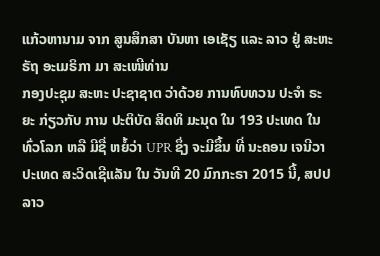ແກ້ວຫານາມ ຈາກ ສູນສຶກສາ ບັນຫາ ເອເຊັຽ ແລະ ລາວ ຢູ່ ສະຫະຣັຖ ອະເມຣິກາ ມາ ສະເໜີທ່ານ
ກອງປະຊຸມ ສະຫະ ປະຊາຊາຕ ວ່າດ້ວຍ ການທົບທວນ ປະຈໍາ ຣະຍະ ກ່ຽວກັບ ການ ປະຕິບັດ ສິດທິ ມະນຸດ ໃນ 193 ປະເທດ ໃນ ທົ່ວໂລກ ຫລື ມີຊື່ ຫຍໍ້ວ່າ UPR ຊຶ່ງ ຈະມີຂຶ້ນ ທີ່ ນະຄອນ ເຈນີວາ ປະເທດ ສະວິດເຊີແລັນ ໃນ ວັນທີ 20 ມົກກະຣາ 2015 ນີ້, ສປປ ລາວ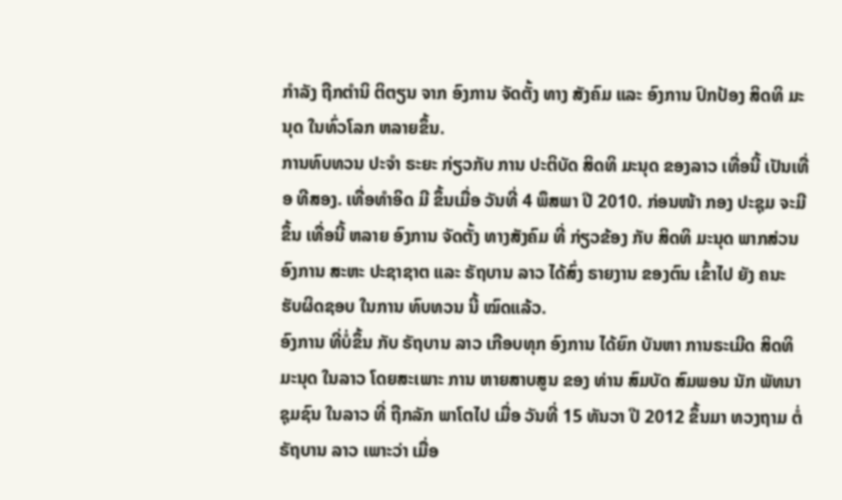ກໍາລັງ ຖືກຕໍານິ ຕິຕຽນ ຈາກ ອົງການ ຈັດຕັ້ງ ທາງ ສັງຄົມ ແລະ ອົງການ ປົກປ້ອງ ສິດທິ ມະນຸດ ໃນທົ່ວໂລກ ຫລາຍຂຶ້ນ.
ການທົບທວນ ປະຈໍາ ຣະຍະ ກ່ຽວກັບ ການ ປະຕິບັດ ສິດທິ ມະນຸດ ຂອງລາວ ເທື່ອນີ້ ເປັນເທື່ອ ທີສອງ. ເທື່ອທໍາອິດ ມີ ຂຶ້ນເມື່ອ ວັນທີ່ 4 ພຶສພາ ປີ 2010. ກ່ອນໜ້າ ກອງ ປະຊຸມ ຈະມີຂຶ້ນ ເທື່ອນີ້ ຫລາຍ ອົງການ ຈັດຕັ້ງ ທາງສັງຄົມ ທີ່ ກ່ຽວຂ້ອງ ກັບ ສິດທິ ມະນຸດ ພາກສ່ວນ ອົງການ ສະຫະ ປະຊາຊາຕ ແລະ ຣັຖບານ ລາວ ໄດ້ສົ່ງ ຣາຍງານ ຂອງຕົນ ເຂົ້າໄປ ຍັງ ຄນະ ຮັບຜິດຊອບ ໃນການ ທົບທວນ ນີ້ ໝົດແລ້ວ.
ອົງການ ທີ່ບໍ່ຂຶ້ນ ກັບ ຣັຖບານ ລາວ ເກືອບທຸກ ອົງການ ໄດ້ຍົກ ບັນຫາ ການຣະເມີດ ສິດທິ ມະນຸດ ໃນລາວ ໂດຍສະເພາະ ການ ຫາຍສາບສູນ ຂອງ ທ່ານ ສົມບັດ ສົມພອນ ນັກ ພັທນາ ຊຸມຊົນ ໃນລາວ ທີ່ ຖືກລັກ ພາໂຕໄປ ເມື່ອ ວັນທີ່ 15 ທັນວາ ປີ 2012 ຂຶ້ນມາ ທວງຖາມ ຕໍ່ ຣັຖບານ ລາວ ເພາະວ່າ ເມື່ອ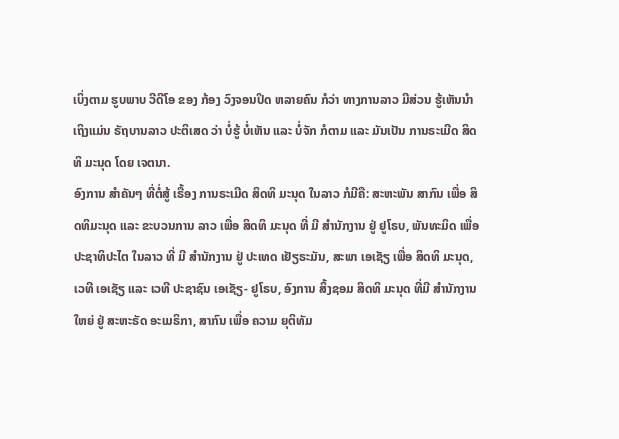ເບິ່ງຕາມ ຮູບພາບ ວີດີໂອ ຂອງ ກ້ອງ ວົງຈອນປິດ ຫລາຍຄົນ ກໍວ່າ ທາງການລາວ ມີສ່ວນ ຮູ້ເຫັນນໍາ ເຖິງແມ່ນ ຣັຖບານລາວ ປະຕິເສດ ວ່າ ບໍ່ຮູ້ ບໍ່ເຫັນ ແລະ ບໍ່ຈັກ ກໍຕາມ ແລະ ມັນເປັນ ການຣະເມີດ ສິດທິ ມະນຸດ ໂດຍ ເຈຕນາ.
ອົງການ ສໍາຄັນໆ ທີ່ຕໍ່ສູ້ ເຣື້ອງ ການຣະເມີດ ສິດທິ ມະນຸດ ໃນລາວ ກໍມີຄື: ສະຫະພັນ ສາກົນ ເພື່ອ ສິດທິມະນຸດ ແລະ ຂະບວນການ ລາວ ເພື່ອ ສິດທິ ມະນຸດ ທີ່ ມີ ສໍານັກງານ ຢູ່ ຢູໂຣບ, ພັນທະມິດ ເພື່ອ ປະຊາທິປະໄຕ ໃນລາວ ທີ່ ມີ ສໍານັກງານ ຢູ່ ປະເທດ ເຢັຽຣະມັນ, ສະພາ ເອເຊັຽ ເພື່ອ ສິດທິ ມະນຸດ, ເວທີ ເອເຊັຽ ແລະ ເວທີ ປະຊາຊົນ ເອເຊັຽ- ຢູໂຣບ, ອົງການ ສິ້ງຊອມ ສິດທິ ມະນຸດ ທີ່ມີ ສໍານັກງານ ໃຫຍ່ ຢູ່ ສະຫະຣັດ ອະເມຣິກາ, ສາກົນ ເພື່ອ ຄວາມ ຍຸຕິທັມ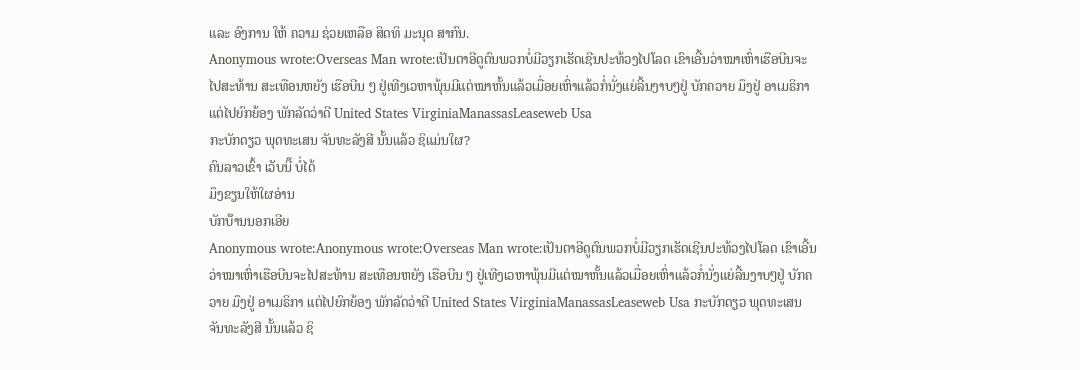ແລະ ອົງການ ໃຫ້ ຄວາມ ຊ່ວຍເຫລືອ ສິດທິ ມະນຸດ ສາກົນ.
Anonymous wrote:Overseas Man wrote:ເປັນຕາອີດູຕົນພວກບໍ່ມີວຽກເຮັດເຊີນປະທ້ວງໄປໂລດ ເຂົາເອີ້ນວ່າໝາເຫົ່າເຮືອບີນຈະໄປສະທ້ານ ສະເທືອນຫຍັງ ເຮືອບີນ ໆ ຢູ່ເທີງເວຫາພຸ້ນມີແຕ່ໝາຫັ້ນແລ້ວເມື່ອຍເຫົ່າແລ້ວກໍ່ນັ່ງແຍ່ລີ້ນງາບໆຢູ່ ບັກຄວາຍ ມຶງຢູ່ ອາເມຣິກາ ແຕ່ໄປຍົກຍ້ອງ ພັກລັດວ່າດີ United States VirginiaManassasLeaseweb Usa
ກະບັກດຽວ ພຸດທະເສນ ຈັນທະລັງສີ ນັ້ນແລ້ວ ຊິແມ່ນໃຜ?
ຄົນລາວເຂົ້າ ເວັບນີ໊ ບໍ່ໄດ້
ມຶງຂຽນໃຫ້ໃຜອ່ານ
ບັກບ໊ານນອກເອີຍ
Anonymous wrote:Anonymous wrote:Overseas Man wrote:ເປັນຕາອີດູຕົນພວກບໍ່ມີວຽກເຮັດເຊີນປະທ້ວງໄປໂລດ ເຂົາເອີ້ນວ່າໝາເຫົ່າເຮືອບີນຈະໄປສະທ້ານ ສະເທືອນຫຍັງ ເຮືອບີນ ໆ ຢູ່ເທີງເວຫາພຸ້ນມີແຕ່ໝາຫັ້ນແລ້ວເມື່ອຍເຫົ່າແລ້ວກໍ່ນັ່ງແຍ່ລີ້ນງາບໆຢູ່ ບັກຄວາຍ ມຶງຢູ່ ອາເມຣິກາ ແຕ່ໄປຍົກຍ້ອງ ພັກລັດວ່າດີ United States VirginiaManassasLeaseweb Usa ກະບັກດຽວ ພຸດທະເສນ ຈັນທະລັງສີ ນັ້ນແລ້ວ ຊິ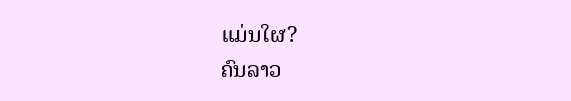ແມ່ນໃຜ?
ຄົນລາວ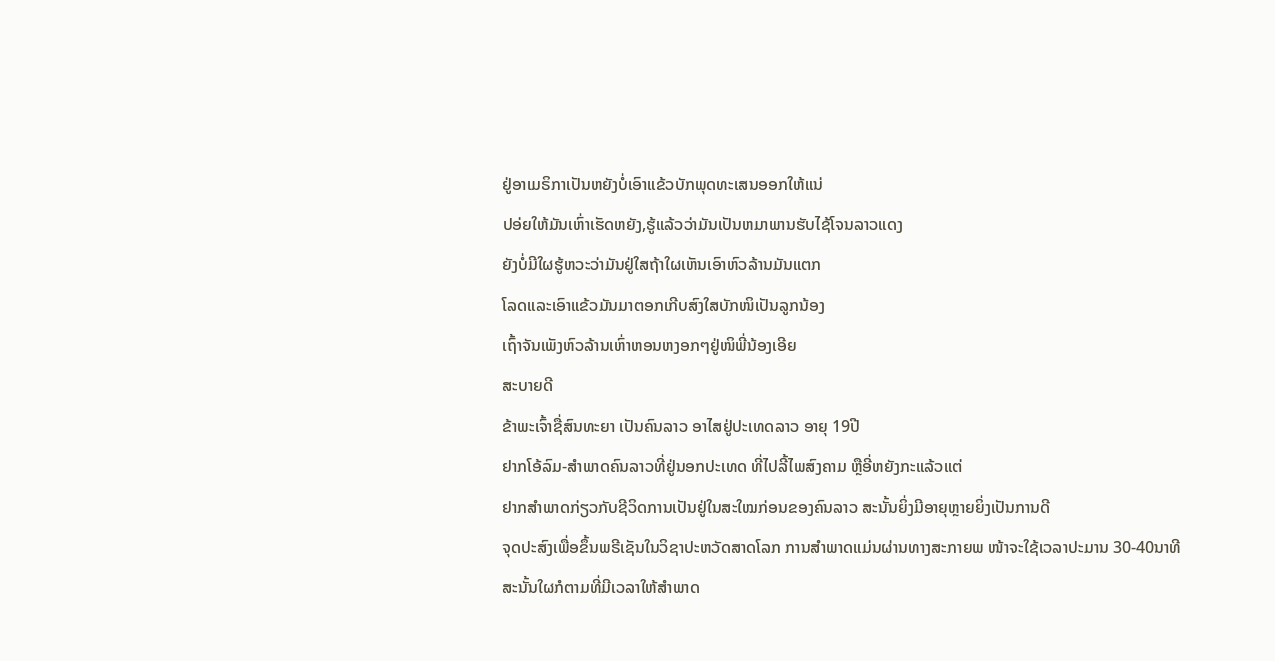ຢູ່ອາເມຣິກາເປັນຫຍັງບໍ່ເອົາແຂ້ວບັກພຸດທະເສນອອກໃຫ້ແນ່
ປອ່ຍໃຫ້ມັນເຫົ່າເຮັດຫຍັງ,ຮູ້ແລ້ວວ່າມັນເປັນຫມາພານຮັບໄຊ້ໂຈນລາວແດງ
ຍັງບໍ່ມີໃຜຮູ້ຫວະວ່າມັນຢູ່ໃສຖ້າໃຜເຫັນເອົາຫົວລ້ານມັນແຕກ
ໂລດແລະເອົາແຂ້ວມັນມາຕອກເກີບສົງໃສບັກໜິເປັນລູກນ້ອງ
ເຖົ້າຈັນເພັງຫົວລ້ານເຫົ່າຫອນຫງອກໆຢູ່ໜິພີ່ນ້ອງເອີຍ
ສະບາຍດີ
ຂ້າພະເຈົ້າຊື່ສົນທະຍາ ເປັນຄົນລາວ ອາໄສຢູ່ປະເທດລາວ ອາຍຸ 19ປີ
ຢາກໂອ້ລົມ-ສຳພາດຄົນລາວທີ່ຢູ່ນອກປະເທດ ທີ່ໄປລີ້ໄພສົງຄາມ ຫຼືອີ່ຫຍັງກະແລ້ວແຕ່
ຢາກສຳພາດກ່ຽວກັບຊີວິດການເປັນຢູ່ໃນສະໃໝກ່ອນຂອງຄົນລາວ ສະນັ້ນຍິ່ງມີອາຍຸຫຼາຍຍິ່ງເປັນການດີ
ຈຸດປະສົງເພື່ອຂຶ້ນພຣີເຊັນໃນວິຊາປະຫວັດສາດໂລກ ການສຳພາດແມ່ນຜ່ານທາງສະກາຍພ ໜ້າຈະໃຊ້ເວລາປະມານ 30-40ນາທີ
ສະນັ້ນໃຜກໍຕາມທີ່ມີເວລາໃຫ້ສຳພາດ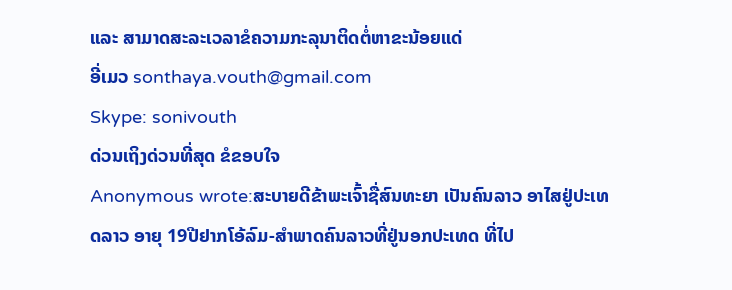ແລະ ສາມາດສະລະເວລາຂໍຄວາມກະລຸນາຕິດຕໍ່ຫາຂະນ້ອຍແດ່
ອີ່ເມວ sonthaya.vouth@gmail.com
Skype: sonivouth
ດ່ວນເຖິງດ່ວນທີ່ສຸດ ຂໍຂອບໃຈ
Anonymous wrote:ສະບາຍດີຂ້າພະເຈົ້າຊື່ສົນທະຍາ ເປັນຄົນລາວ ອາໄສຢູ່ປະເທດລາວ ອາຍຸ 19ປີຢາກໂອ້ລົມ-ສຳພາດຄົນລາວທີ່ຢູ່ນອກປະເທດ ທີ່ໄປ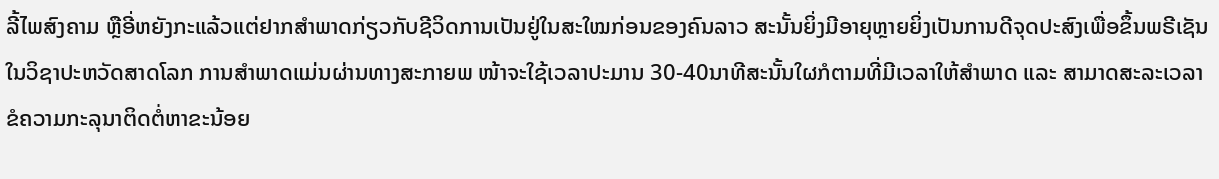ລີ້ໄພສົງຄາມ ຫຼືອີ່ຫຍັງກະແລ້ວແຕ່ຢາກສຳພາດກ່ຽວກັບຊີວິດການເປັນຢູ່ໃນສະໃໝກ່ອນຂອງຄົນລາວ ສະນັ້ນຍິ່ງມີອາຍຸຫຼາຍຍິ່ງເປັນການດີຈຸດປະສົງເພື່ອຂຶ້ນພຣີເຊັນໃນວິຊາປະຫວັດສາດໂລກ ການສຳພາດແມ່ນຜ່ານທາງສະກາຍພ ໜ້າຈະໃຊ້ເວລາປະມານ 30-40ນາທີສະນັ້ນໃຜກໍຕາມທີ່ມີເວລາໃຫ້ສຳພາດ ແລະ ສາມາດສະລະເວລາຂໍຄວາມກະລຸນາຕິດຕໍ່ຫາຂະນ້ອຍ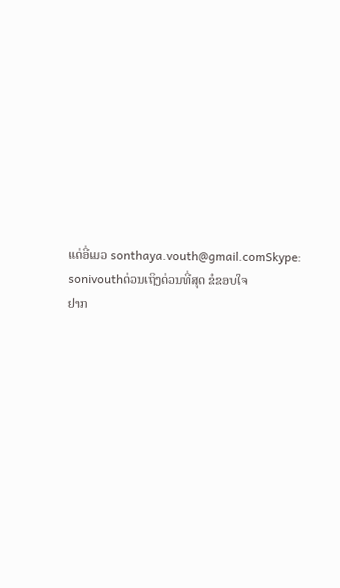ແດ່ອີ່ເມວ sonthaya.vouth@gmail.comSkype: sonivouthດ່ວນເຖິງດ່ວນທີ່ສຸດ ຂໍຂອບໃຈ
ຢາກ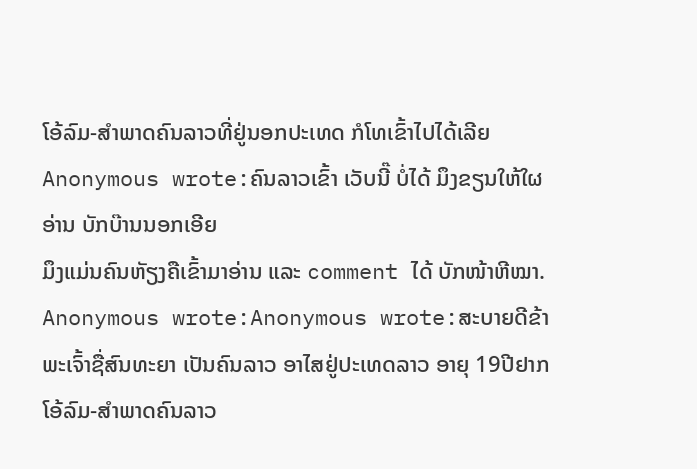ໂອ້ລົມ-ສຳພາດຄົນລາວທີ່ຢູ່ນອກປະເທດ ກໍໂທເຂົ້າໄປໄດ້ເລີຍ
Anonymous wrote:ຄົນລາວເຂົ້າ ເວັບນີ໊ ບໍ່ໄດ້ ມຶງຂຽນໃຫ້ໃຜອ່ານ ບັກບ໊ານນອກເອີຍ
ມຶງແມ່ນຄົນຫັຽງຄືເຂົ້າມາອ່ານ ແລະ comment ໄດ້ ບັກໜ້າຫີໝາ.
Anonymous wrote:Anonymous wrote:ສະບາຍດີຂ້າພະເຈົ້າຊື່ສົນທະຍາ ເປັນຄົນລາວ ອາໄສຢູ່ປະເທດລາວ ອາຍຸ 19ປີຢາກໂອ້ລົມ-ສຳພາດຄົນລາວ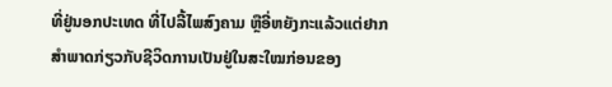ທີ່ຢູ່ນອກປະເທດ ທີ່ໄປລີ້ໄພສົງຄາມ ຫຼືອີ່ຫຍັງກະແລ້ວແຕ່ຢາກສຳພາດກ່ຽວກັບຊີວິດການເປັນຢູ່ໃນສະໃໝກ່ອນຂອງ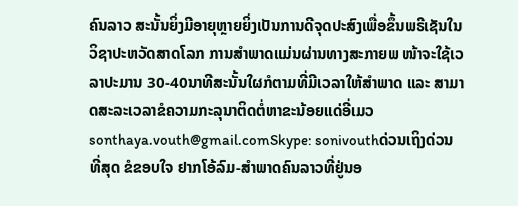ຄົນລາວ ສະນັ້ນຍິ່ງມີອາຍຸຫຼາຍຍິ່ງເປັນການດີຈຸດປະສົງເພື່ອຂຶ້ນພຣີເຊັນໃນວິຊາປະຫວັດສາດໂລກ ການສຳພາດແມ່ນຜ່ານທາງສະກາຍພ ໜ້າຈະໃຊ້ເວລາປະມານ 30-40ນາທີສະນັ້ນໃຜກໍຕາມທີ່ມີເວລາໃຫ້ສຳພາດ ແລະ ສາມາດສະລະເວລາຂໍຄວາມກະລຸນາຕິດຕໍ່ຫາຂະນ້ອຍແດ່ອີ່ເມວ sonthaya.vouth@gmail.comSkype: sonivouthດ່ວນເຖິງດ່ວນທີ່ສຸດ ຂໍຂອບໃຈ ຢາກໂອ້ລົມ-ສຳພາດຄົນລາວທີ່ຢູ່ນອ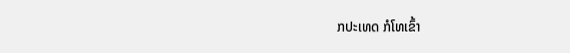ກປະເທດ ກໍໂທເຂົ້າ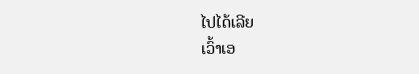ໄປໄດ້ເລີຍ
ເວົ້າເອ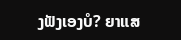ງຟັງເອງບໍ? ຍາແສ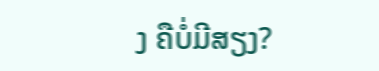ງ ຄືບໍ່ມີສຽງ?